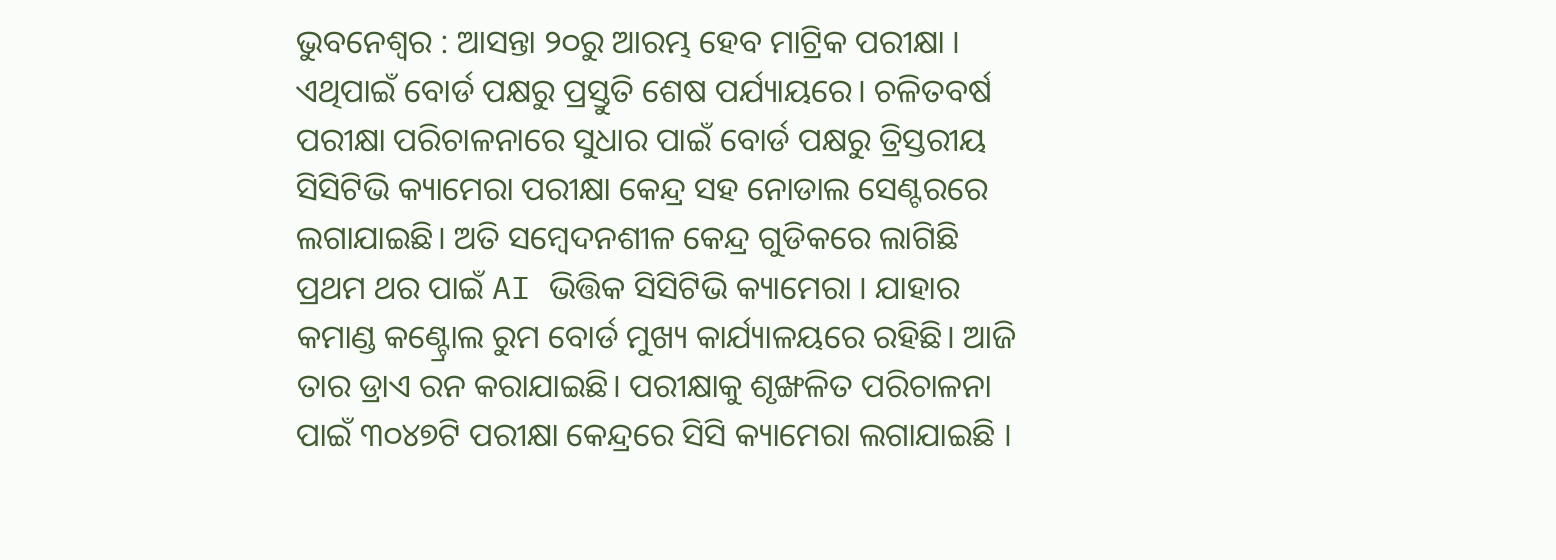ଭୁବନେଶ୍ୱର : ଆସନ୍ତା ୨୦ରୁ ଆରମ୍ଭ ହେବ ମାଟ୍ରିକ ପରୀକ୍ଷା । ଏଥିପାଇଁ ବୋର୍ଡ ପକ୍ଷରୁ ପ୍ରସ୍ତୁତି ଶେଷ ପର୍ଯ୍ୟାୟରେ। ଚଳିତବର୍ଷ ପରୀକ୍ଷା ପରିଚାଳନାରେ ସୁଧାର ପାଇଁ ବୋର୍ଡ ପକ୍ଷରୁ ତ୍ରିସ୍ତରୀୟ ସିସିଟିଭି କ୍ୟାମେରା ପରୀକ୍ଷା କେନ୍ଦ୍ର ସହ ନୋଡାଲ ସେଣ୍ଟରରେ ଲଗାଯାଇଛି। ଅତି ସମ୍ବେଦନଶୀଳ କେନ୍ଦ୍ର ଗୁଡିକରେ ଲାଗିଛି ପ୍ରଥମ ଥର ପାଇଁ AI ଭିତ୍ତିକ ସିସିଟିଭି କ୍ୟାମେରା । ଯାହାର କମାଣ୍ଡ କଣ୍ଟ୍ରୋଲ ରୁମ ବୋର୍ଡ ମୁଖ୍ୟ କାର୍ଯ୍ୟାଳୟରେ ରହିଛି। ଆଜି ତାର ଡ୍ରାଏ ରନ କରାଯାଇଛି। ପରୀକ୍ଷାକୁ ଶୃଙ୍ଖଳିତ ପରିଚାଳନା ପାଇଁ ୩୦୪୭ଟି ପରୀକ୍ଷା କେନ୍ଦ୍ରରେ ସିସି କ୍ୟାମେରା ଲଗାଯାଇଛି ।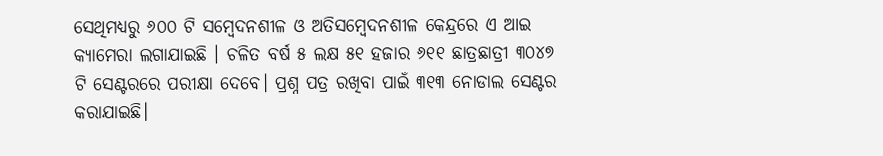ସେଥିମଧ୍ୟରୁ ୬୦୦ ଟି ସମ୍ବେଦନଶୀଳ ଓ ଅତିସମ୍ବେଦନଶୀଳ କେନ୍ଦ୍ରରେ ଏ ଆଇ କ୍ୟାମେରା ଲଗାଯାଇଛି । ଚଳିତ ବର୍ଷ ୫ ଲକ୍ଷ ୫୧ ହଜାର ୬୧୧ ଛାତ୍ରଛାତ୍ରୀ ୩୦୪୭ ଟି ସେଣ୍ଟରରେ ପରୀକ୍ଷା ଦେବେ। ପ୍ରଶ୍ନ ପତ୍ର ରଖିବା ପାଇଁ ୩୧୩ ନୋଡାଲ ସେଣ୍ଟର କରାଯାଇଛି।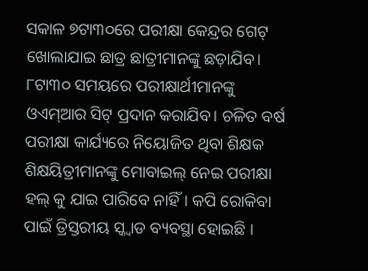ସକାଳ ୭ଟା୩୦ରେ ପରୀକ୍ଷା କେନ୍ଦ୍ରର ଗେଟ୍ ଖୋଲାଯାଇ ଛାତ୍ର ଛାତ୍ରୀମାନଙ୍କୁ ଛଡ଼ାଯିବ। ୮ଟା୩୦ ସମୟରେ ପରୀକ୍ଷାର୍ଥୀମାନଙ୍କୁ ଓଏମ୍ଆର ସିଟ୍ ପ୍ରଦାନ କରାଯିବ। ଚଳିତ ବର୍ଷ ପରୀକ୍ଷା କାର୍ଯ୍ୟରେ ନିୟୋଜିତ ଥିବା ଶିକ୍ଷକ ଶିକ୍ଷୟିତ୍ରୀମାନଙ୍କୁ ମୋବାଇଲ୍ ନେଇ ପରୀକ୍ଷା ହଲ୍ କୁ ଯାଇ ପାରିବେ ନାହିଁ। କପି ରୋକିବା ପାଇଁ ତ୍ରିସ୍ତରୀୟ ସ୍କ୍ୱାଡ ବ୍ୟବସ୍ଥା ହୋଇଛି ।